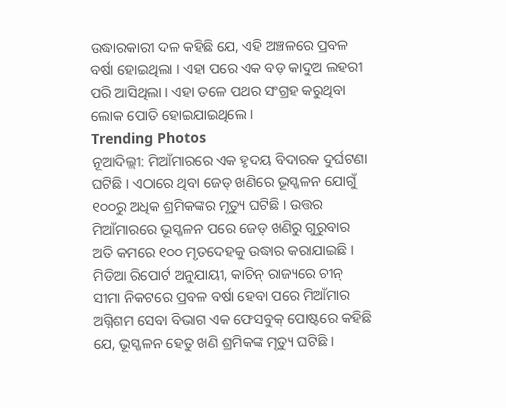ଉଦ୍ଧାରକାରୀ ଦଳ କହିଛି ଯେ, ଏହି ଅଞ୍ଚଳରେ ପ୍ରବଳ ବର୍ଷା ହୋଇଥିଲା । ଏହା ପରେ ଏକ ବଡ଼ କାଦୁଅ ଲହରୀ ପରି ଆସିଥିଲା । ଏହା ତଳେ ପଥର ସଂଗ୍ରହ କରୁଥିବା ଲୋକ ପୋତି ହୋଇଯାଇଥିଲେ ।
Trending Photos
ନୂଆଦିଲ୍ଲୀ: ମିଆଁମାରରେ ଏକ ହୃଦୟ ବିଦାରକ ଦୁର୍ଘଟଣା ଘଟିଛି । ଏଠାରେ ଥିବା ଜେଡ୍ ଖଣିରେ ଭୂସ୍ଖଳନ ଯୋଗୁଁ ୧୦୦ରୁ ଅଧିକ ଶ୍ରମିକଙ୍କର ମୃତ୍ୟୁ ଘଟିଛି । ଉତ୍ତର ମିଆଁମାରରେ ଭୂସ୍ଖଳନ ପରେ ଜେଡ୍ ଖଣିରୁ ଗୁରୁବାର ଅତି କମରେ ୧୦୦ ମୃତଦେହକୁ ଉଦ୍ଧାର କରାଯାଇଛି । ମିଡିଆ ରିପୋର୍ଟ ଅନୁଯାୟୀ, କାଚିନ୍ ରାଜ୍ୟରେ ଚୀନ୍ ସୀମା ନିକଟରେ ପ୍ରବଳ ବର୍ଷା ହେବା ପରେ ମିଆଁମାର ଅଗ୍ନିଶମ ସେବା ବିଭାଗ ଏକ ଫେସବୁକ୍ ପୋଷ୍ଟରେ କହିଛି ଯେ, ଭୂସ୍ଖଳନ ହେତୁ ଖଣି ଶ୍ରମିକଙ୍କ ମୃତ୍ୟୁ ଘଟିଛି ।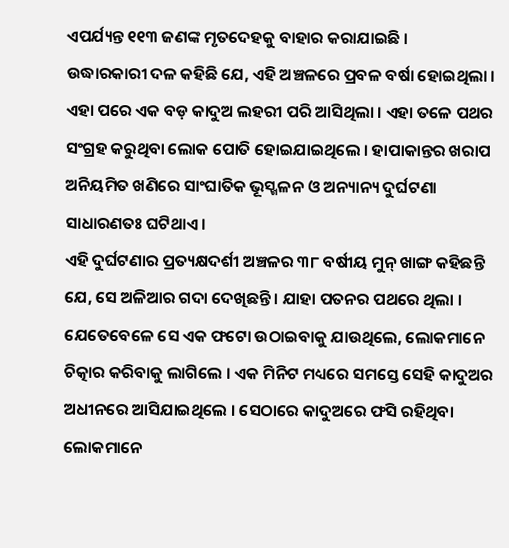ଏପର୍ଯ୍ୟନ୍ତ ୧୧୩ ଜଣଙ୍କ ମୃତଦେହକୁ ବାହାର କରାଯାଇଛି ।
ଉଦ୍ଧାରକାରୀ ଦଳ କହିଛି ଯେ, ଏହି ଅଞ୍ଚଳରେ ପ୍ରବଳ ବର୍ଷା ହୋଇଥିଲା । ଏହା ପରେ ଏକ ବଡ଼ କାଦୁଅ ଲହରୀ ପରି ଆସିଥିଲା । ଏହା ତଳେ ପଥର ସଂଗ୍ରହ କରୁଥିବା ଲୋକ ପୋତି ହୋଇଯାଇଥିଲେ । ହାପାକାନ୍ତର ଖରାପ ଅନିୟମିତ ଖଣିରେ ସାଂଘାତିକ ଭୂସ୍ଖଳନ ଓ ଅନ୍ୟାନ୍ୟ ଦୁର୍ଘଟଣା ସାଧାରଣତଃ ଘଟିଥାଏ ।
ଏହି ଦୁର୍ଘଟଣାର ପ୍ରତ୍ୟକ୍ଷଦର୍ଶୀ ଅଞ୍ଚଳର ୩୮ ବର୍ଷୀୟ ମୁନ୍ ଖାଙ୍ଗ କହିଛନ୍ତି ଯେ, ସେ ଅଳିଆର ଗଦା ଦେଖିଛନ୍ତି । ଯାହା ପତନର ପଥରେ ଥିଲା । ଯେତେବେଳେ ସେ ଏକ ଫଟୋ ଉଠାଇବାକୁ ଯାଉଥିଲେ, ଲୋକମାନେ ଚିତ୍କାର କରିବାକୁ ଲାଗିଲେ । ଏକ ମିନିଟ ମଧ୍ୟରେ ସମସ୍ତେ ସେହି କାଦୁଅର ଅଧୀନରେ ଆସିଯାଇଥିଲେ । ସେଠାରେ କାଦୁଅରେ ଫସି ରହିଥିବା ଲୋକମାନେ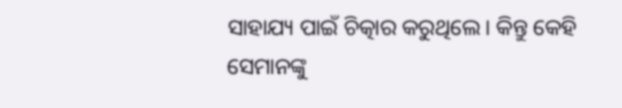ସାହାଯ୍ୟ ପାଇଁ ଚିତ୍କାର କରୁଥିଲେ। କିନ୍ତୁ କେହି ସେମାନଙ୍କୁ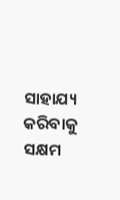ସାହାଯ୍ୟ କରିବାକୁ ସକ୍ଷମ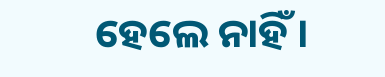ହେଲେ ନାହିଁ ।